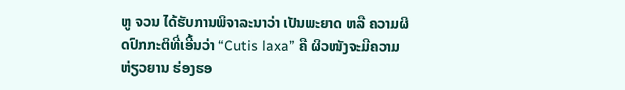ຫູ ຈວນ ໄດ້ຮັບການພິຈາລະນາວ່າ ເປັນພະຍາດ ຫລື ຄວາມຜິດປົກກະຕິທີ່ເອີ້ນວ່າ “Cutis laxa” ຄື ຜິວໜັງຈະມີຄວາມຫ່ຽວຍານ ຮ່ອງຮອ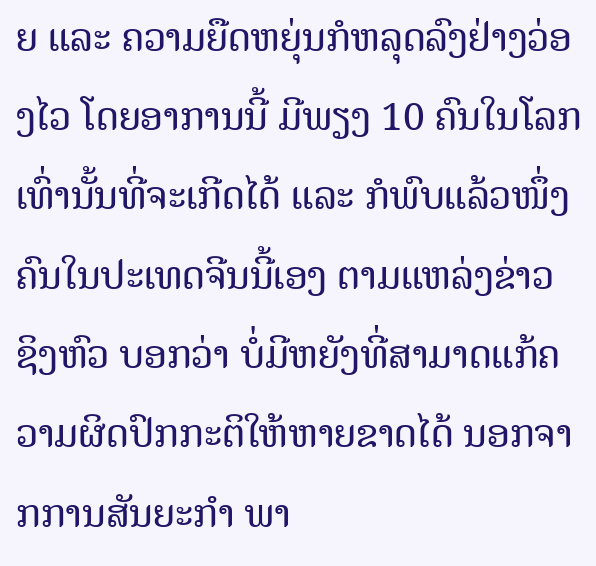ຍ ແລະ ຄວາມຍືດຫຍຸ່ນກໍຫລຸດລົງຢ່າງວ່ອງໄວ ໂດຍອາການນີ້ ມີພຽງ 10 ຄົນໃນໂລກເທົ່ານັ້ນທີ່ຈະເກີດໄດ້ ແລະ ກໍພົບແລ້ວໜຶ່ງຄົນໃນປະເທດຈີນນີ້ເອງ ຕາມແຫລ່ງຂ່າວ ຊິງຫົວ ບອກວ່າ ບໍ່ມີຫຍັງທີ່ສາມາດແກ້ຄວາມຜິດປົກກະຕິໃຫ້ຫາຍຂາດໄດ້ ນອກຈາກການສັນຍະກຳ ພາ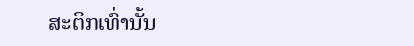ສະຕິກເທົ່ານັ້ນ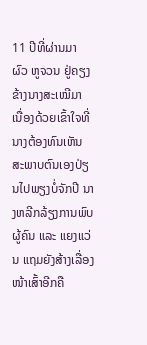11 ປີທີ່ຜ່ານມາ ຜົວ ຫູຈວນ ຢູ່ຄຽງຂ້າງນາງສະເໝີມາ ເນື່ອງດ້ວຍເຂົ້າໃຈທີ່ນາງຕ້ອງທົນເຫັນສະພາບຕົນເອງປ່ຽນໄປພຽງບໍ່ຈັກປີ ນາງຫລີກລ້ຽງການພົບຜູ້ຄົນ ແລະ ແຍງແວ່ນ ແຖມຍັງສ້າງເລື່ອງໜ້າເສົ້າອີກຄື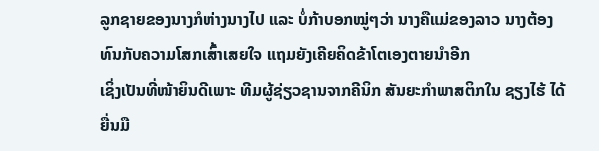ລູກຊາຍຂອງນາງກໍຫ່າງນາງໄປ ແລະ ບໍ່ກ້າບອກໝູ່ໆວ່າ ນາງຄືແມ່ຂອງລາວ ນາງຕ້ອງທົນກັບຄວາມໂສກເສົ້າເສຍໃຈ ແຖມຍັງເຄີຍຄິດຂ້າໂຕເອງຕາຍນໍາອີກ
ເຊິ່ງເປັນທີ່ໜ້າຍິນດີເພາະ ທີມຜູ້ຊ່ຽວຊານຈາກຄີນິກ ສັນຍະກຳພາສຕິກໃນ ຊຽງໄຮ້ ໄດ້ຍື່ນມື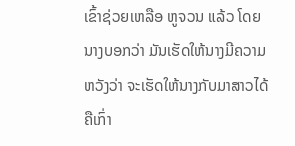ເຂົ້າຊ່ວຍເຫລືອ ຫູຈວນ ແລ້ວ ໂດຍນາງບອກວ່າ ມັນເຮັດໃຫ້ນາງມີຄວາມຫວັງວ່າ ຈະເຮັດໃຫ້ນາງກັບມາສາວໄດ້ຄືເກົ່າ